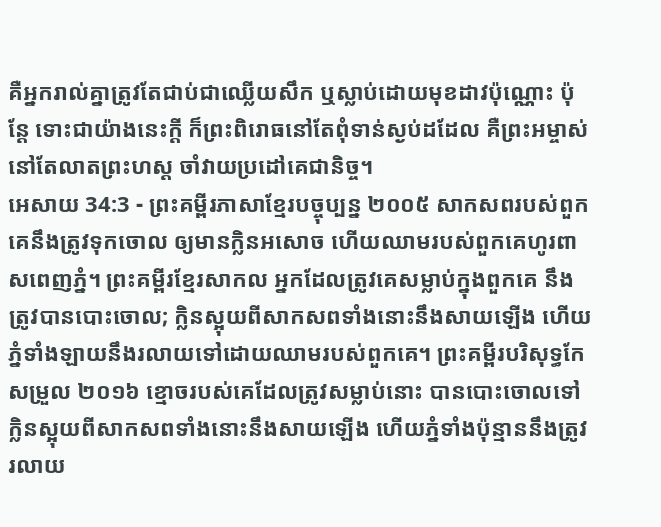គឺអ្នករាល់គ្នាត្រូវតែជាប់ជាឈ្លើយសឹក ឬស្លាប់ដោយមុខដាវប៉ុណ្ណោះ ប៉ុន្តែ ទោះជាយ៉ាងនេះក្ដី ក៏ព្រះពិរោធនៅតែពុំទាន់ស្ងប់ដដែល គឺព្រះអម្ចាស់នៅតែលាតព្រះហស្ដ ចាំវាយប្រដៅគេជានិច្ច។
អេសាយ 34:3 - ព្រះគម្ពីរភាសាខ្មែរបច្ចុប្បន្ន ២០០៥ សាកសពរបស់ពួកគេនឹងត្រូវទុកចោល ឲ្យមានក្លិនអសោច ហើយឈាមរបស់ពួកគេហូរពាសពេញភ្នំ។ ព្រះគម្ពីរខ្មែរសាកល អ្នកដែលត្រូវគេសម្លាប់ក្នុងពួកគេ នឹងត្រូវបានបោះចោល; ក្លិនស្អុយពីសាកសពទាំងនោះនឹងសាយឡើង ហើយភ្នំទាំងឡាយនឹងរលាយទៅដោយឈាមរបស់ពួកគេ។ ព្រះគម្ពីរបរិសុទ្ធកែសម្រួល ២០១៦ ខ្មោចរបស់គេដែលត្រូវសម្លាប់នោះ បានបោះចោលទៅ ក្លិនស្អុយពីសាកសពទាំងនោះនឹងសាយឡើង ហើយភ្នំទាំងប៉ុន្មាននឹងត្រូវរលាយ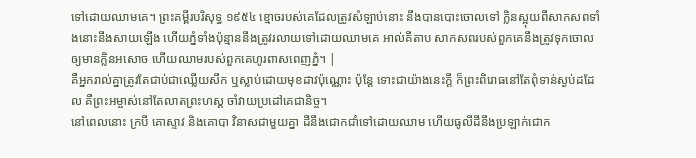ទៅដោយឈាមគេ។ ព្រះគម្ពីរបរិសុទ្ធ ១៩៥៤ ខ្មោចរបស់គេដែលត្រូវសំឡាប់នោះ នឹងបានបោះចោលទៅ ក្លិនស្អុយពីសាកសពទាំងនោះនឹងសាយឡើង ហើយភ្នំទាំងប៉ុន្មាននឹងត្រូវរលាយទៅដោយឈាមគេ អាល់គីតាប សាកសពរបស់ពួកគេនឹងត្រូវទុកចោល ឲ្យមានក្លិនអសោច ហើយឈាមរបស់ពួកគេហូរពាសពេញភ្នំ។ |
គឺអ្នករាល់គ្នាត្រូវតែជាប់ជាឈ្លើយសឹក ឬស្លាប់ដោយមុខដាវប៉ុណ្ណោះ ប៉ុន្តែ ទោះជាយ៉ាងនេះក្ដី ក៏ព្រះពិរោធនៅតែពុំទាន់ស្ងប់ដដែល គឺព្រះអម្ចាស់នៅតែលាតព្រះហស្ដ ចាំវាយប្រដៅគេជានិច្ច។
នៅពេលនោះ ក្របី គោស្ទាវ និងគោបា វិនាសជាមួយគ្នា ដីនឹងជោកជាំទៅដោយឈាម ហើយធូលីដីនឹងប្រឡាក់ជោក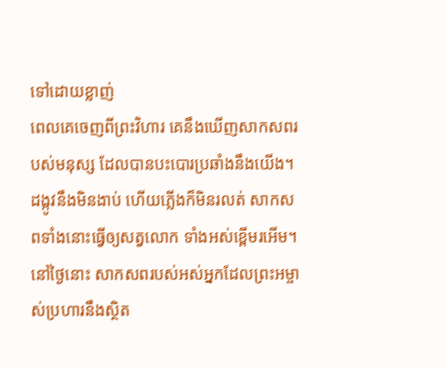ទៅដោយខ្លាញ់
ពេលគេចេញពីព្រះវិហារ គេនឹងឃើញសាកសពរបស់មនុស្ស ដែលបានបះបោរប្រឆាំងនឹងយើង។ ដង្កូវនឹងមិនងាប់ ហើយភ្លើងក៏មិនរលត់ សាកសពទាំងនោះធ្វើឲ្យសត្វលោក ទាំងអស់ខ្ពើមរអើម។
នៅថ្ងៃនោះ សាកសពរបស់អស់អ្នកដែលព្រះអម្ចាស់ប្រហារនឹងស្ថិត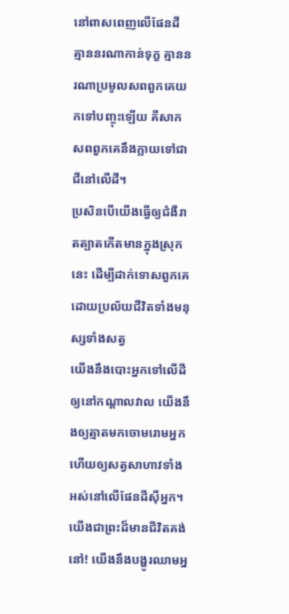នៅពាសពេញលើផែនដី គ្មាននរណាកាន់ទុក្ខ គ្មាននរណាប្រមូលសពពួកគេយកទៅបញ្ចុះឡើយ គឺសាកសពពួកគេនឹងក្លាយទៅជាជីនៅលើដី។
ប្រសិនបើយើងធ្វើឲ្យជំងឺរាតត្បាតកើតមានក្នុងស្រុកនេះ ដើម្បីដាក់ទោសពួកគេ ដោយប្រល័យជីវិតទាំងមនុស្សទាំងសត្វ
យើងនឹងបោះអ្នកទៅលើដី ឲ្យនៅកណ្ដាលវាល យើងនឹងឲ្យត្មាតមកចោមរោមអ្នក ហើយឲ្យសត្វសាហាវទាំងអស់នៅលើផែនដីស៊ីអ្នក។
យើងជាព្រះដ៏មានជីវិតគង់នៅ! យើងនឹងបង្ហូរឈាមអ្ន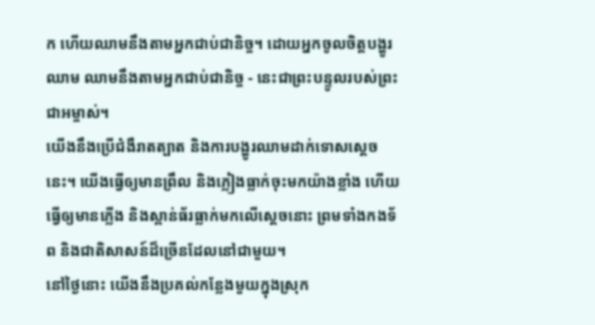ក ហើយឈាមនឹងតាមអ្នកជាប់ជានិច្ច។ ដោយអ្នកចូលចិត្តបង្ហូរឈាម ឈាមនឹងតាមអ្នកជាប់ជានិច្ច - នេះជាព្រះបន្ទូលរបស់ព្រះជាអម្ចាស់។
យើងនឹងប្រើជំងឺរាតត្បាត និងការបង្ហូរឈាមដាក់ទោសស្ដេចនេះ។ យើងធ្វើឲ្យមានព្រឹល និងភ្លៀងធ្លាក់ចុះមកយ៉ាងខ្លាំង ហើយធ្វើឲ្យមានភ្លើង និងស្ពាន់ធ័រធ្លាក់មកលើស្ដេចនោះ ព្រមទាំងកងទ័ព និងជាតិសាសន៍ដ៏ច្រើនដែលនៅជាមួយ។
នៅថ្ងៃនោះ យើងនឹងប្រគល់កន្លែងមួយក្នុងស្រុក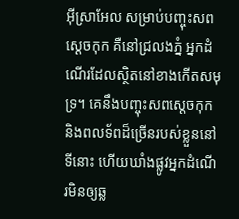អ៊ីស្រាអែល សម្រាប់បញ្ចុះសពស្ដេចកុក គឺនៅជ្រលងភ្នំ អ្នកដំណើរដែលស្ថិតនៅខាងកើតសមុទ្រ។ គេនឹងបញ្ចុះសពស្ដេចកុក និងពលទ័ពដ៏ច្រើនរបស់ខ្លួននៅទីនោះ ហើយឃាំងផ្លូវអ្នកដំណើរមិនឲ្យឆ្ល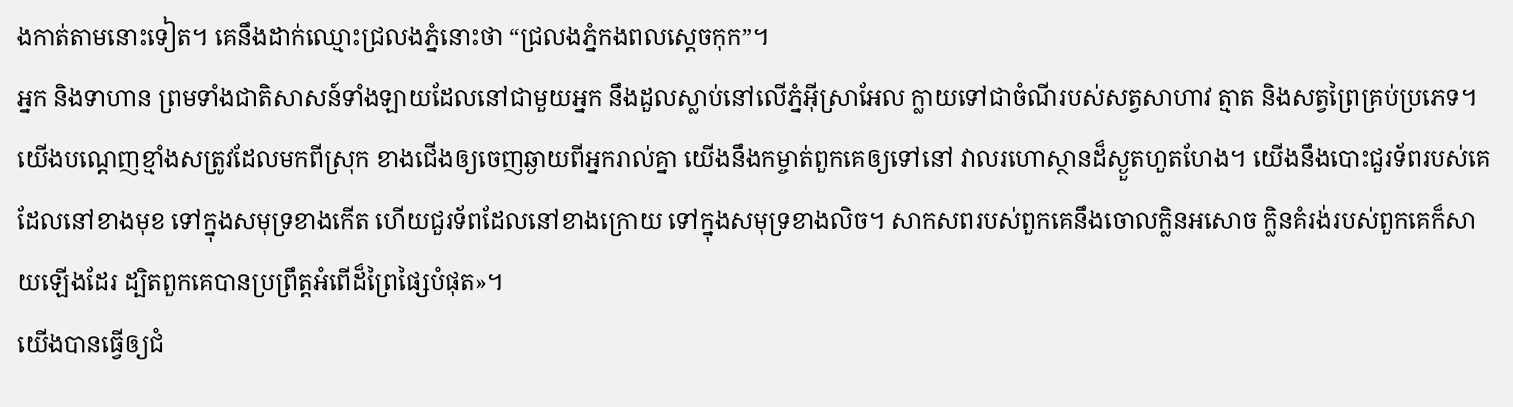ងកាត់តាមនោះទៀត។ គេនឹងដាក់ឈ្មោះជ្រលងភ្នំនោះថា “ជ្រលងភ្នំកងពលស្ដេចកុក”។
អ្នក និងទាហាន ព្រមទាំងជាតិសាសន៍ទាំងឡាយដែលនៅជាមួយអ្នក នឹងដួលស្លាប់នៅលើភ្នំអ៊ីស្រាអែល ក្លាយទៅជាចំណីរបស់សត្វសាហាវ ត្មាត និងសត្វព្រៃគ្រប់ប្រភេទ។
យើងបណ្ដេញខ្មាំងសត្រូវដែលមកពីស្រុក ខាងជើងឲ្យចេញឆ្ងាយពីអ្នករាល់គ្នា យើងនឹងកម្ចាត់ពួកគេឲ្យទៅនៅ វាលរហោស្ថានដ៏ស្ងួតហួតហែង។ យើងនឹងបោះជួរទ័ពរបស់គេដែលនៅខាងមុខ ទៅក្នុងសមុទ្រខាងកើត ហើយជួរទ័ពដែលនៅខាងក្រោយ ទៅក្នុងសមុទ្រខាងលិច។ សាកសពរបស់ពួកគេនឹងចោលក្លិនអសោច ក្លិនគំរង់របស់ពួកគេក៏សាយឡើងដែរ ដ្បិតពួកគេបានប្រព្រឹត្តអំពើដ៏ព្រៃផ្សៃបំផុត»។
យើងបានធ្វើឲ្យជំ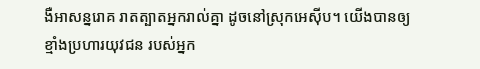ងឺអាសន្នរោគ រាតត្បាតអ្នករាល់គ្នា ដូចនៅស្រុកអេស៊ីប។ យើងបានឲ្យខ្មាំងប្រហារយុវជន របស់អ្នក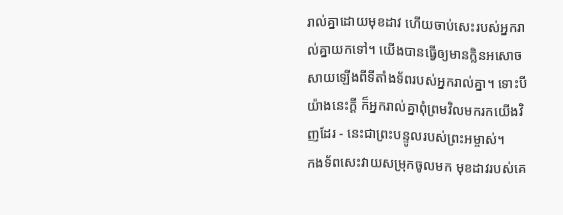រាល់គ្នាដោយមុខដាវ ហើយចាប់សេះរបស់អ្នករាល់គ្នាយកទៅ។ យើងបានធ្វើឲ្យមានក្លិនអសោច សាយឡើងពីទីតាំងទ័ពរបស់អ្នករាល់គ្នា។ ទោះបីយ៉ាងនេះក្ដី ក៏អ្នករាល់គ្នាពុំព្រមវិលមករកយើងវិញដែរ - នេះជាព្រះបន្ទូលរបស់ព្រះអម្ចាស់។
កងទ័ពសេះវាយសម្រុកចូលមក មុខដាវរបស់គេ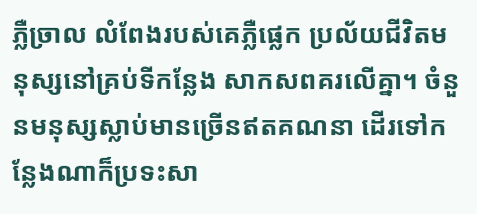ភ្លឺច្រាល លំពែងរបស់គេភ្លឺផ្លេក ប្រល័យជីវិតមនុស្សនៅគ្រប់ទីកន្លែង សាកសពគរលើគ្នា។ ចំនួនមនុស្សស្លាប់មានច្រើនឥតគណនា ដើរទៅកន្លែងណាក៏ប្រទះសា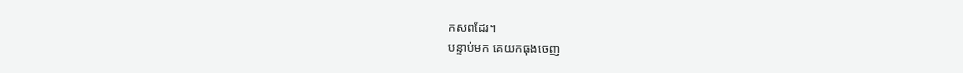កសពដែរ។
បន្ទាប់មក គេយកធុងចេញ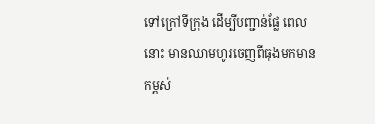ទៅក្រៅទីក្រុង ដើម្បីបញ្ជាន់ផ្លែ ពេលនោះ មានឈាមហូរចេញពីធុងមកមានកម្ពស់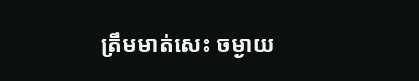ត្រឹមមាត់សេះ ចម្ងាយ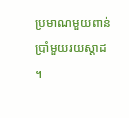ប្រមាណមួយពាន់ប្រាំមួយរយស្ដាដ ។